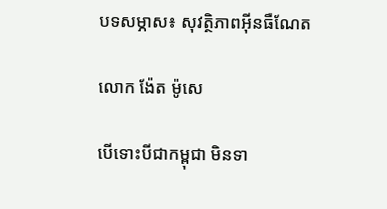បទសម្ភាស៖ សុវត្ថិភាពអ៊ីនធឺណែត

លោក ង៉ែត ម៉ូសេ

បើទោះបីជាកម្ពុជា មិនទា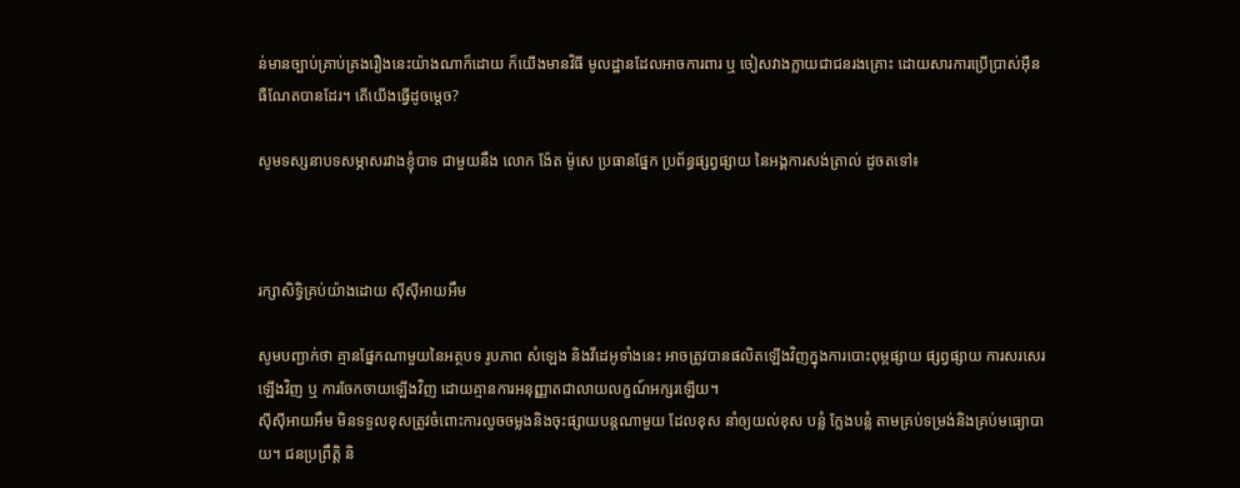ន់មានច្បាប់គ្រាប់គ្រងរឿងនេះយ៉ាងណាក៏ដោយ ក៏យើងមានវិធី មូលដ្ឋានដែលអាចការពារ ឬ ចៀសវាងក្លាយជាជនរងគ្រោះ ដោយសារការប្រើប្រាស់អ៊ឺន ធឺណែតបានដែរ។ តើយើងធ្វើដូចម្តេច?

សូមទស្សនាបទសម្ភាសរវាងខ្ញុំបាទ ជាមួយនឹង លោក ង៉ែត ម៉ូសេ ប្រធានផ្នែក ប្រព័ន្ធផ្សព្វផ្សាយ នៃអង្គការសង់ត្រាល់ ដូចតទៅ៖



រក្សាសិទ្វិគ្រប់យ៉ាងដោយ ស៊ីស៊ីអាយអឹម

សូមបញ្ជាក់ថា គ្មានផ្នែកណាមួយនៃអត្ថបទ រូបភាព សំឡេង និងវីដេអូទាំងនេះ អាចត្រូវបានផលិតឡើងវិញក្នុងការបោះពុម្ពផ្សាយ ផ្សព្វផ្សាយ ការសរសេរឡើងវិញ ឬ ការចែកចាយឡើងវិញ ដោយគ្មានការអនុញ្ញាតជាលាយលក្ខណ៍អក្សរឡើយ។
ស៊ីស៊ីអាយអឹម មិនទទួលខុសត្រូវចំពោះការលួចចម្លងនិងចុះផ្សាយបន្តណាមួយ ដែលខុស នាំឲ្យយល់ខុស បន្លំ ក្លែងបន្លំ តាមគ្រប់ទម្រង់និងគ្រប់មធ្យោបាយ។ ជនប្រព្រឹត្តិ និ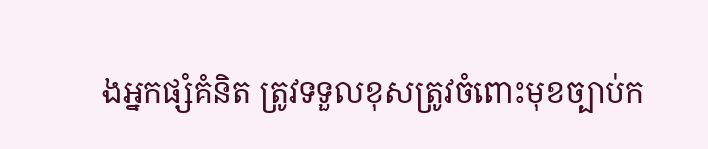ងអ្នកផ្សំគំនិត ត្រូវទទួលខុសត្រូវចំពោះមុខច្បាប់ក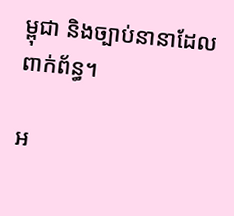ម្ពុជា និងច្បាប់នានាដែលពាក់ព័ន្ធ។

អ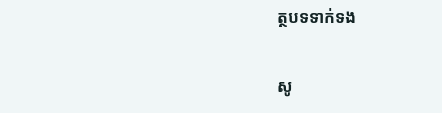ត្ថបទទាក់ទង

សូ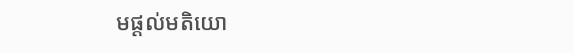មផ្ដល់មតិយោ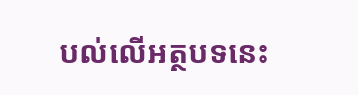បល់លើអត្ថបទនេះ